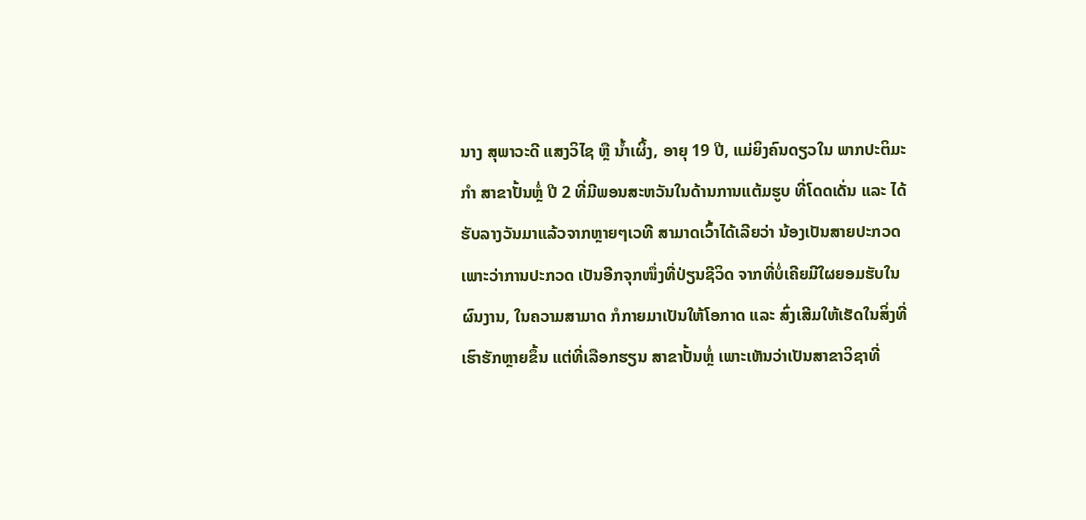ນາງ ສຸພາວະດີ ແສງວິໄຊ ຫຼື ນ້ຳເຜິ້ງ, ອາຍຸ 19 ປີ, ແມ່ຍິງຄົນດຽວໃນ ພາກປະຕິມະກຳ ສາຂາປັ້ນຫຼໍ່ ປີ 2 ທີ່ມີພອນສະຫວັນໃນດ້ານການແຕ້ມຮູບ ທີ່ໂດດເດັ່ນ ແລະ ໄດ້ຮັບລາງວັນມາແລ້ວຈາກຫຼາຍໆເວທີ ສາມາດເວົ້າໄດ້ເລີຍວ່າ ນ້ອງເປັນສາຍປະກວດ ເພາະວ່າການປະກວດ ເປັນອີກຈຸກໜຶ່ງທີ່ປ່ຽນຊີວິດ ຈາກທີ່ບໍ່ເຄີຍມີໃຜຍອມຮັບໃນຜົນງານ, ໃນຄວາມສາມາດ ກໍກາຍມາເປັນໃຫ້ໂອກາດ ແລະ ສົ່ງເສີມໃຫ້ເຮັດໃນສິ່ງທີ່ເຮົາຮັກຫຼາຍຂຶ້ນ ແຕ່ທີ່ເລືອກຮຽນ ສາຂາປັ້ນຫຼໍ່ ເພາະເຫັນວ່າເປັນສາຂາວິຊາທີ່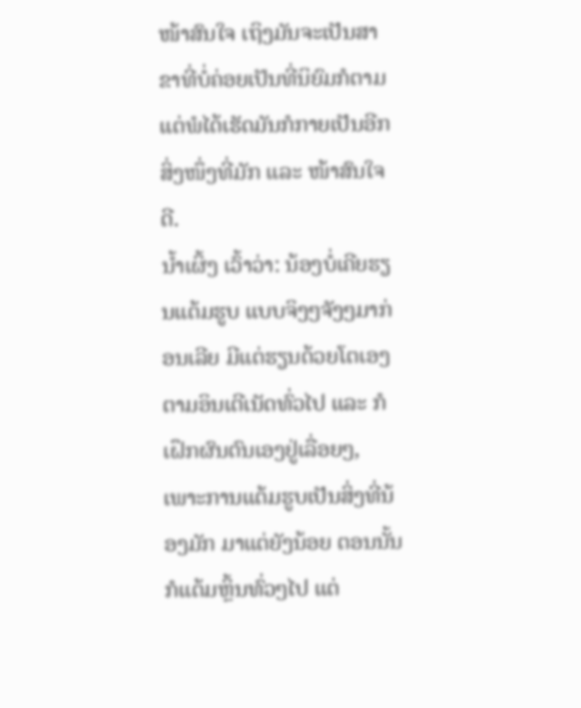ໜ້າສົນໃຈ ເຖິງມັນຈະເປັນສາຂາທີ່ບໍ່ຄ່ອຍເປັນທີ່ນິຍົມກໍຕາມ ແຕ່ພໍໄດ້ເຮັດມັນກໍກາຍເປັນອີກສິ່ງໜຶ່ງທີ່ມັກ ແລະ ໜ້າສົນໃຈດີ.
ນ້ຳເຜິ້ງ ເວົ້າວ່າ: ນ້ອງບໍ່ເຄີຍຮຽນແຕ້ມຮູບ ແບບຈິງໆຈັງໆມາກ່ອນເລີຍ ມີແຕ່ຮຽນດ້ວຍໂຕເອງຕາມອິນເຕີເນັດທົ່ວໄປ ແລະ ກໍເຝຶກຜົນຕົນເອງຢູ່ເລື່ອຍໆ, ເພາະການແຕ້ມຮູບເປັນສິ່ງທີ່ນ້ອງມັກ ມາແຕ່ຍັງນ້ອຍ ຕອນນັ້ນກໍແຕ້ມຫຼິ້ນທົ່ວໆໄປ ແຕ່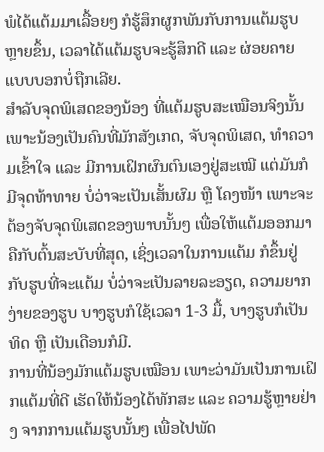ພໍໄດ້ແຕ້ມມາເລື້ອຍໆ ກໍຮູ້ສຶກຜູກພັນກັບການແຕ້ມຮູບຫຼາຍຂຶ້ນ, ເວລາໄດ້ແຕ້ມຮູບຈະຮູ້ສຶກດີ ແລະ ຜ່ອຍຄາຍແບບບອກບໍ່ຖືກເລີຍ.
ສຳລັບຈຸດພິເສດຂອງນ້ອງ ທີ່ແຕ້ມຮູບສະເໝືອນຈິງນັ້ນ ເພາະນ້ອງເປັນຄົນທີ່ມັກສັງເກດ, ຈັບຈຸດພິເສດ, ທຳຄວາມເຂົ້າໃຈ ແລະ ມີການເຝິກຜົນຕົນເອງຢູ່ສະເໝີ ແຕ່ມັນກໍມີຈຸດທ້າທາຍ ບໍ່ວ່າຈະເປັນເສັ້ນຜົມ ຫຼື ໂຄງໜ້າ ເພາະຈະຕ້ອງຈັບຈຸດພິເສດຂອງພາບນັ້ນໆ ເພື່ອໃຫ້ແຕ້ມອອກມາ ຄືກັບຕົ້ນສະບັບທີ່ສຸດ, ເຊິ່ງເວລາໃນການແຕ້ມ ກໍຂຶ້ນຢູ່ກັບຮູບທີ່ຈະແຕ້ມ ບໍ່ວ່າຈະເປັນລາຍລະອຽດ, ຄວາມຍາກງ່າຍຂອງຮູບ ບາງຮູບກໍໃຊ້ເວລາ 1-3 ມື້, ບາງຮູບກໍເປັນທິດ ຫຼື ເປັນເດືອນກໍມີ.
ການທີ່ນ້ອງມັກແຕ້ມຮູບເໝືອນ ເພາະວ່າມັນເປັນການເຝິກແຕ້ມທີ່ດີ ເຮັດໃຫ້ນ້ອງໄດ້ທັກສະ ແລະ ຄວາມຮູ້ຫຼາຍຢ່າງ ຈາກການແຕ້ມຮູບນັ້ນໆ ເພື່ອໄປພັດ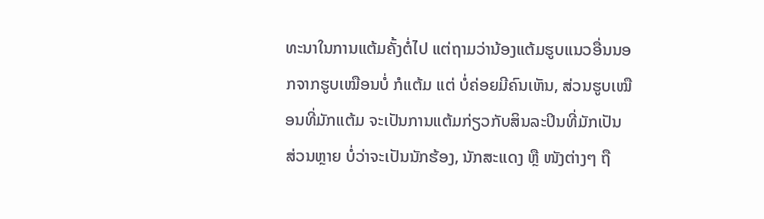ທະນາໃນການແຕ້ມຄັ້ງຕໍ່ໄປ ແຕ່ຖາມວ່ານ້ອງແຕ້ມຮູບແນວອື່ນນອກຈາກຮູບເໝືອນບໍ່ ກໍແຕ້ມ ແຕ່ ບໍ່ຄ່ອຍມີຄົນເຫັນ, ສ່ວນຮູບເໝືອນທີ່ມັກແຕ້ມ ຈະເປັນການແຕ້ມກ່ຽວກັບສິນລະປິນທີ່ມັກເປັນສ່ວນຫຼາຍ ບໍ່ວ່າຈະເປັນນັກຮ້ອງ, ນັກສະແດງ ຫຼື ໜັງຕ່າງໆ ຖື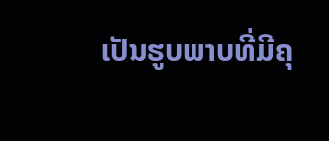ເປັນຮູບພາບທີ່ມີຄຸ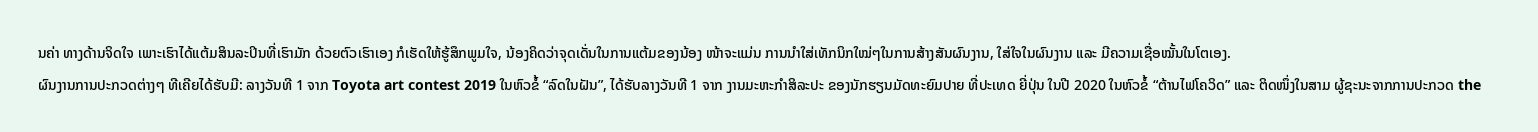ນຄ່າ ທາງດ້ານຈິດໃຈ ເພາະເຮົາໄດ້ແຕ້ມສິນລະປິນທີ່ເຮົາມັກ ດ້ວຍຕົວເຮົາເອງ ກໍເຮັດໃຫ້ຮູ້ສຶກພູມໃຈ, ນ້ອງຄິດວ່າຈຸດເດັ່ນໃນການແຕ້ມຂອງນ້ອງ ໜ້າຈະແມ່ນ ການນຳໃສ່ເທັກນິກໃໝ່ໆໃນການສ້າງສັນຜົນງານ, ໃສ່ໃຈໃນຜົນງານ ແລະ ມີຄວາມເຊື່ອໝັ້ນໃນໂຕເອງ.
ຜົນງານການປະກວດຕ່າງໆ ທີເຄີຍໄດ້ຮັບມີ: ລາງວັນທີ 1 ຈາກ Toyota art contest 2019 ໃນຫົວຂໍ້ “ລົດໃນຝັນ”, ໄດ້ຮັບລາງວັນທີ 1 ຈາກ ງານມະຫະກໍາສິລະປະ ຂອງນັກຮຽນມັດທະຍົມປາຍ ທີ່ປະເທດ ຍີ່ປຸ່ນ ໃນປີ 2020 ໃນຫົວຂໍ້ “ຕ້ານໄຟໂຄວິດ” ແລະ ຕິດໜຶ່ງໃນສາມ ຜູ້ຊະນະຈາກການປະກວດ the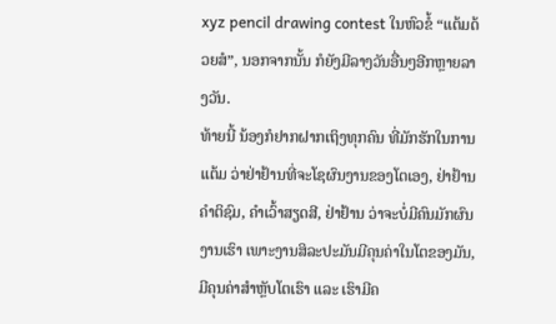xyz pencil drawing contest ໃນຫົວຂໍ້ “ແຕ້ມດ້ວຍສໍ”, ນອກຈາກນັ້ນ ກໍຍັງມີລາງວັນອື່ນໆອີກຫຼາຍລາງວັນ.
ທ້າຍນີ້ ນ້ອງກໍຢາກຝາກເຖິງທຸກຄົນ ທີ່ມັກຮັກໃນການແຕ້ມ ວ່າຢ່າຢ້ານທີ່ຈະໂຊຜົນງານຂອງໂຕເອງ, ຢ່າຢ້ານຄຳຕິຊົມ, ຄຳເວົ້າສຽດສີ, ຢ່າຢ້ານ ວ່າຈະບໍ່ມີຄົນມັກຜົນງານເຮົາ ເພາະງານສິລະປະມັນມີຄຸນຄ່າໃນໂຕຂອງມັນ, ມີຄຸນຄ່າສຳຫຼັບໂຕເຮົາ ແລະ ເຮົາມີຄ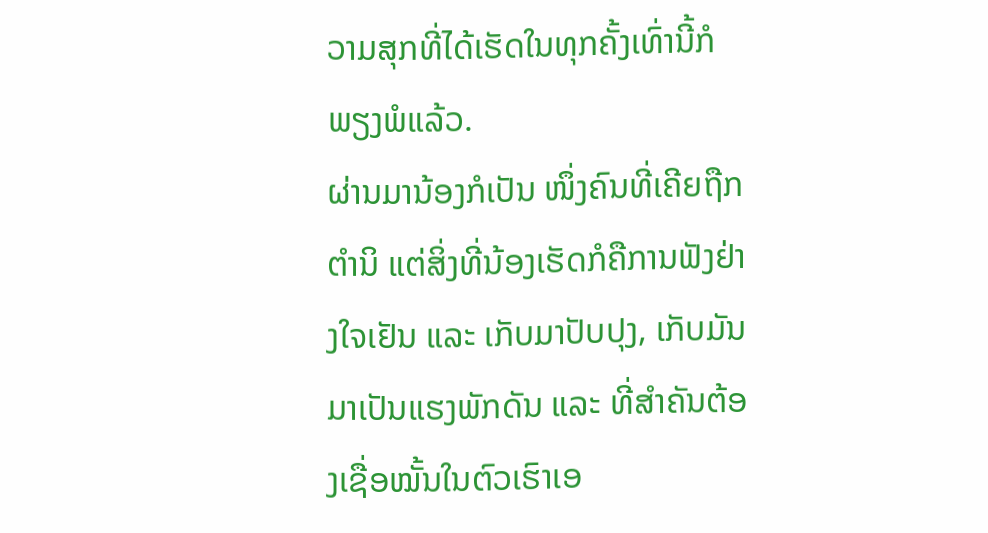ວາມສຸກທີ່ໄດ້ເຮັດໃນທຸກຄັ້ງເທົ່ານີ້ກໍພຽງພໍແລ້ວ.
ຜ່ານມານ້ອງກໍເປັນ ໜຶ່ງຄົນທີ່ເຄີຍຖືກຕຳນິ ແຕ່ສິ່ງທີ່ນ້ອງເຮັດກໍຄືການຟັງຢ່າງໃຈເຢັນ ແລະ ເກັບມາປັບປຸງ, ເກັບມັນມາເປັນແຮງພັກດັນ ແລະ ທີ່ສຳຄັນຕ້ອງເຊື່ອໝັ້ນໃນຕົວເຮົາເອ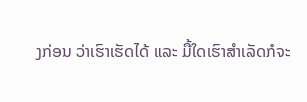ງກ່ອນ ວ່າເຮົາເຮັດໄດ້ ແລະ ມື້ໃດເຮົາສຳເລັດກໍຈະ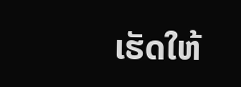ເຮັດໃຫ້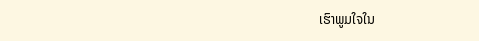ເຮົາພູມໃຈໃນ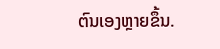ຕົນເອງຫຼາຍຂຶ້ນ.